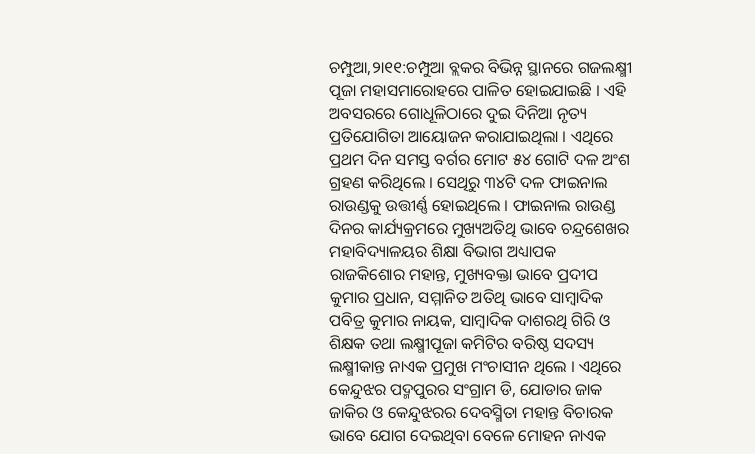ଚମ୍ପୁଆ,୨ା୧୧:ଚମ୍ପୁଆ ବ୍ଲକର ବିଭିନ୍ନ ସ୍ଥାନରେ ଗଜଲକ୍ଷ୍ମୀ ପୂଜା ମହାସମାରୋହରେ ପାଳିତ ହୋଇଯାଇଛି । ଏହି ଅବସରରେ ଗୋଧୂଳିଠାରେ ଦୁଇ ଦିନିଆ ନୃତ୍ୟ ପ୍ରତିଯୋଗିତା ଆୟୋଜନ କରାଯାଇଥିଲା । ଏଥିରେ ପ୍ରଥମ ଦିନ ସମସ୍ତ ବର୍ଗର ମୋଟ ୫୪ ଗୋଟି ଦଳ ଅଂଶ ଗ୍ରହଣ କରିଥିଲେ । ସେଥିରୁ ୩୪ଟି ଦଳ ଫାଇନାଲ ରାଉଣ୍ଡକୁ ଉତ୍ତୀର୍ଣ୍ଣ ହୋଇଥିଲେ । ଫାଇନାଲ ରାଉଣ୍ଡ ଦିନର କାର୍ଯ୍ୟକ୍ରମରେ ମୁଖ୍ୟଅତିଥି ଭାବେ ଚନ୍ଦ୍ରଶେଖର ମହାବିଦ୍ୟାଳୟର ଶିକ୍ଷା ବିଭାଗ ଅଧ୍ୟାପକ ରାଜକିଶୋର ମହାନ୍ତ, ମୁଖ୍ୟବକ୍ତା ଭାବେ ପ୍ରଦୀପ କୁମାର ପ୍ରଧାନ, ସମ୍ମାନିତ ଅତିଥି ଭାବେ ସାମ୍ବାଦିକ ପବିତ୍ର କୁମାର ନାୟକ, ସାମ୍ବାଦିକ ଦାଶରଥି ଗିରି ଓ ଶିକ୍ଷକ ତଥା ଲକ୍ଷ୍ମୀପୂଜା କମିଟିର ବରିଷ୍ଠ ସଦସ୍ୟ ଲକ୍ଷ୍ମୀକାନ୍ତ ନାଏକ ପ୍ରମୁଖ ମଂଚାସୀନ ଥିଲେ । ଏଥିରେ କେନ୍ଦୁଝର ପଦ୍ମପୁରର ସଂଗ୍ରାମ ଡି, ଯୋଡାର ଜାକ ଜାକିର ଓ କେନ୍ଦୁଝରର ଦେବସ୍ମିତା ମହାନ୍ତ ବିଚାରକ ଭାବେ ଯୋଗ ଦେଇଥିବା ବେଳେ ମୋହନ ନାଏକ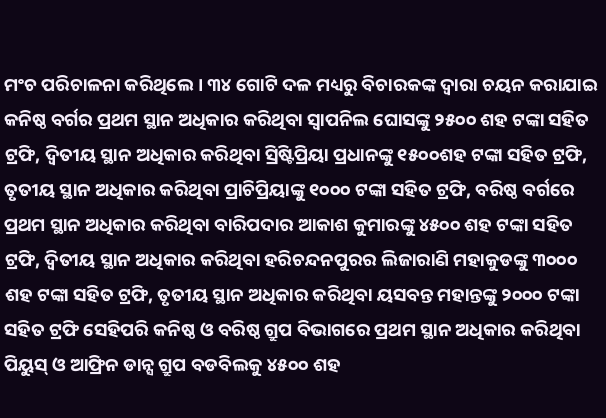ମଂଚ ପରିଚାଳନା କରିଥିଲେ । ୩୪ ଗୋଟି ଦଳ ମଧ୍ୟରୁ ବିଚାରକଙ୍କ ଦ୍ୱାରା ଚୟନ କରାଯାଇ କନିଷ୍ଠ ବର୍ଗର ପ୍ରଥମ ସ୍ଥାନ ଅଧିକାର କରିଥିବା ସ୍ୱାପନିଲ ଘୋସଙ୍କୁ ୨୫୦୦ ଶହ ଟଙ୍କା ସହିତ ଟ୍ରଫି, ଦ୍ୱିତୀୟ ସ୍ଥାନ ଅଧିକାର କରିଥିବା ସ୍ରିଷ୍ଟିପ୍ରିୟା ପ୍ରଧାନଙ୍କୁ ୧୫୦୦ଶହ ଟଙ୍କା ସହିତ ଟ୍ରଫି, ତୃତୀୟ ସ୍ଥାନ ଅଧିକାର କରିଥିବା ପ୍ରାଚିପ୍ରିୟାଙ୍କୁ ୧୦୦୦ ଟଙ୍କା ସହିତ ଟ୍ରଫି, ବରିଷ୍ଠ ବର୍ଗରେ ପ୍ରଥମ ସ୍ଥାନ ଅଧିକାର କରିଥିବା ବାରିପଦାର ଆକାଶ କୁମାରଙ୍କୁ ୪୫୦୦ ଶହ ଟଙ୍କା ସହିତ ଟ୍ରଫି, ଦ୍ୱିତୀୟ ସ୍ଥାନ ଅଧିକାର କରିଥିବା ହରିଚନ୍ଦନପୁରର ଲିଜାରାଣି ମହାକୁଡଙ୍କୁ ୩୦୦୦ ଶହ ଟଙ୍କା ସହିତ ଟ୍ରଫି, ତୃତୀୟ ସ୍ଥାନ ଅଧିକାର କରିଥିବା ୟସବନ୍ତ ମହାନ୍ତଙ୍କୁ ୨୦୦୦ ଟଙ୍କା ସହିତ ଟ୍ରଫି ସେହିପରି କନିଷ୍ଠ ଓ ବରିଷ୍ଠ ଗ୍ରୁପ ବିଭାଗରେ ପ୍ରଥମ ସ୍ଥାନ ଅଧିକାର କରିଥିବା ପିୟୁସ୍ ଓ ଆଫ୍ରିନ ଡାନ୍ସ ଗ୍ରୁପ ବଡବିଲକୁ ୪୫୦୦ ଶହ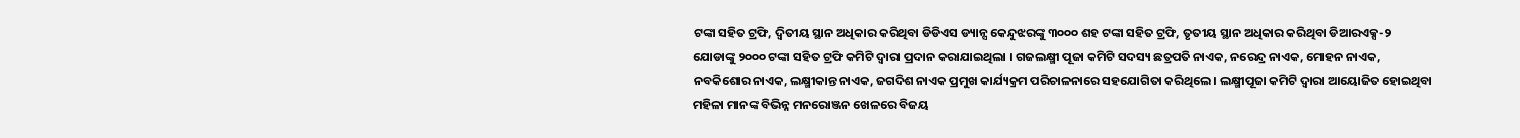ଟଙ୍କା ସହିତ ଟ୍ରଫି, ଦ୍ୱିତୀୟ ସ୍ଥାନ ଅଧିକାର କରିଥିବା ଡିଡିଏସ ଡ୍ୟାନ୍ସ କେନ୍ଦୁଝରଙ୍କୁ ୩୦୦୦ ଶହ ଟଙ୍କା ସହିତ ଟ୍ରଫି, ତୃତୀୟ ସ୍ଥାନ ଅଧିକାର କରିଥିବା ଡିଆରଏକ୍ସ-୨ ଯୋଡାଙ୍କୁ ୨୦୦୦ ଟଙ୍କା ସହିତ ଟ୍ରଫି କମିଟି ଦ୍ୱାରା ପ୍ରଦାନ କରାଯାଇଥିଲା । ଗଜଲକ୍ଷ୍ମୀ ପୂଜା କମିଟି ସଦସ୍ୟ ଛତ୍ରପତି ନାଏକ, ନରେନ୍ଦ୍ର ନାଏକ, ମୋହନ ନାଏକ, ନବକିଶୋର ନାଏକ, ଲକ୍ଷ୍ମୀକାନ୍ତ ନାଏକ, ଜଗଦିଶ ନାଏକ ପ୍ରମୁଖ କାର୍ଯ୍ୟକ୍ରମ ପରିଚାଳନାରେ ସହଯୋଗିତା କରିଥିଲେ । ଲକ୍ଷ୍ମୀପୂଜା କମିଟି ଦ୍ୱାରା ଆୟୋଜିତ ହୋଇଥିବା ମହିଳା ମାନଙ୍କ ବିଭିନ୍ନ ମନରୋଞ୍ଜନ ଖେଳରେ ବିଜୟ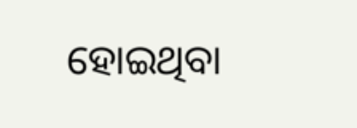ହୋଇଥିବା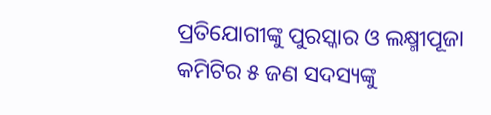ପ୍ରତିଯୋଗୀଙ୍କୁ ପୁରସ୍କାର ଓ ଲକ୍ଷ୍ମୀପୂଜା କମିଟିର ୫ ଜଣ ସଦସ୍ୟଙ୍କୁ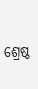ଶ୍ରେଷ୍ଠ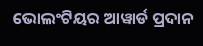ଭୋଲଂଟିୟର ଆୱାର୍ଡ ପ୍ରଦାନ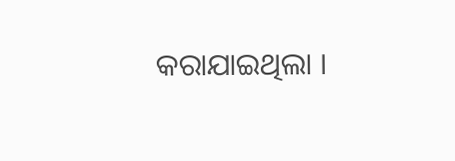କରାଯାଇଥିଲା ।